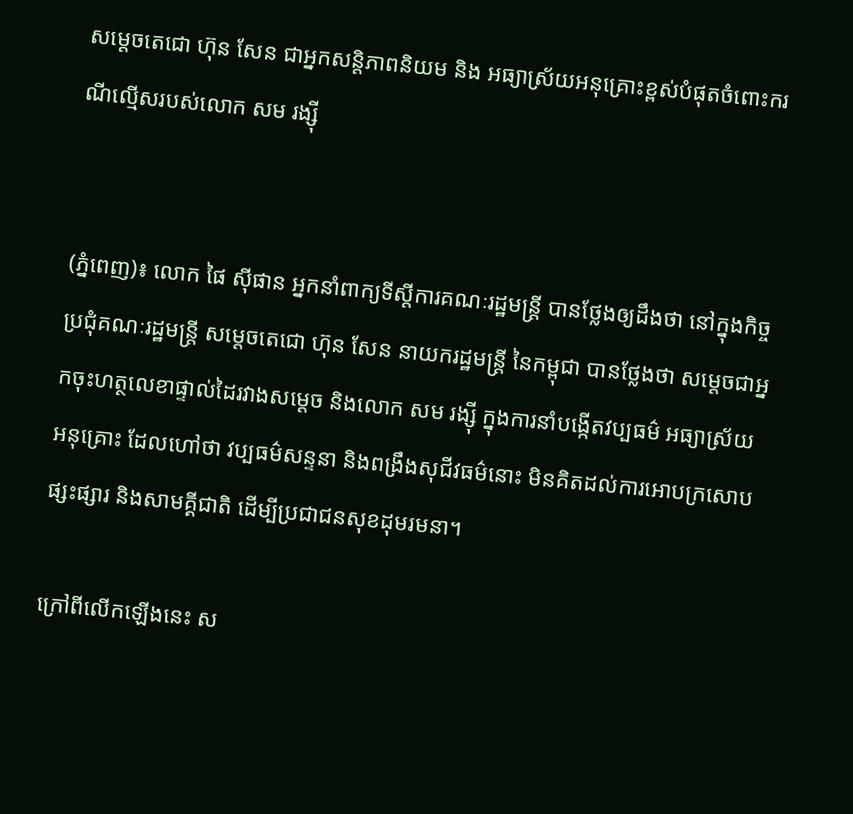សម្តេចតេជោ ហ៊ុន សែន ជាអ្នកសន្តិភាពនិយម និង អធ្យាស្រ័យអនុគ្រោះខ្ពស់បំផុតចំពោះករណីល្មើសរបស់លោក សម រង្ស៊ី


(ភ្នំពេញ)៖ លោក ផៃ ស៊ីផាន អ្នកនាំពាក្យទីស្តីការគណៈរដ្ឋមន្រ្តី បានថ្លែងឲ្យដឹងថា នៅក្នុងកិច្ចប្រជុំគណៈរដ្ឋមន្រ្តី សម្តេចតេជោ ហ៊ុន សែន នាយករដ្ឋមន្រ្តី នៃកម្ពុជា បានថ្លែងថា សម្តេចជាអ្នកចុះហត្ថលេខាផ្ទាល់ដៃរវាងសម្តេច និងលោក សម រង្ស៊ី ក្នុងការនាំបង្កើតវប្បធម៌ អធ្យាស្រ័យអនុគ្រោះ ដែលហៅថា វប្បធម៌សន្ទនា និងពង្រឹងសុជីវធម៌នោះ មិនគិតដល់ការអោបក្រសោបផ្សះផ្សារ និងសាមគ្គីជាតិ ដើម្បីប្រជាជនសុខដុមរមនា។

ក្រៅពីលើកឡើងនេះ ស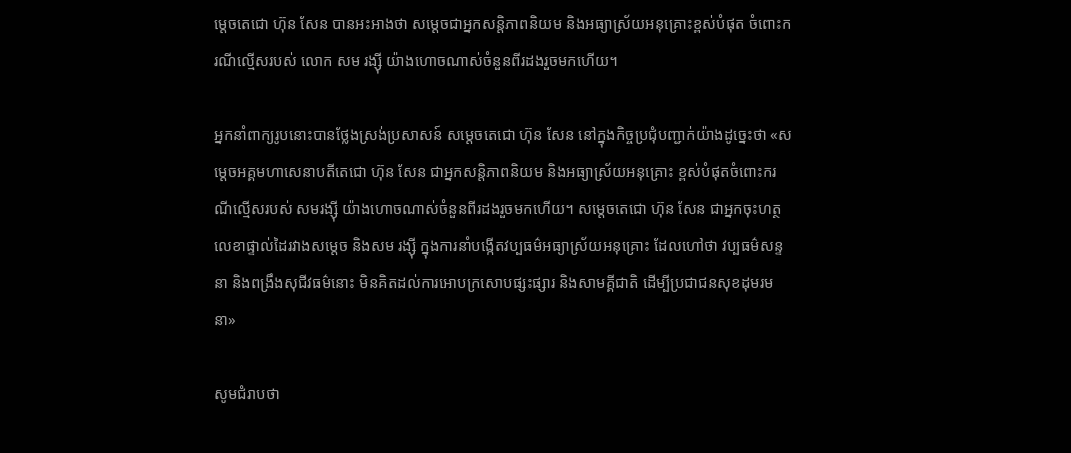ម្តេចតេជោ ហ៊ុន សែន បានអះអាងថា សម្តេចជាអ្នកសន្តិភាពនិយម និងអធ្យាស្រ័យអនុគ្រោះខ្ពស់បំផុត ចំពោះករណីល្មើសរបស់ លោក សម រង្ស៊ី យ៉ាងហោចណាស់ចំនួនពីរដងរួចមកហើយ។

អ្នកនាំពាក្យរូបនោះបានថ្លែងស្រង់ប្រសាសន៍ សម្តេចតេជោ ហ៊ុន សែន នៅក្នុងកិច្ចប្រជុំបញ្ជាក់យ៉ាងដូច្នេះថា «សម្តេចអគ្គមហាសេនាបតីតេជោ ហ៊ុន សែន ជាអ្នកសន្តិភាពនិយម និងអធ្យាស្រ័យអនុគ្រោះ ខ្ពស់បំផុតចំពោះករណីល្មើសរបស់ សមរង្ស៊ី យ៉ាងហោចណាស់ចំនួនពីរដងរួចមកហើយ។ សម្តេចតេជោ ហ៊ុន សែន ជាអ្នកចុះហត្ថលេខាផ្ទាល់ដៃរវាងសម្តេច និងសម រង្ស៊ី ក្នុងការនាំបង្កើតវប្បធម៌អធ្យាស្រ័យអនុគ្រោះ ដែលហៅថា វប្បធម៌សន្ទនា និងពង្រឹងសុជីវធម៌នោះ មិនគិតដល់ការអោបក្រសោបផ្សះផ្សារ និងសាមគ្គីជាតិ ដើម្បីប្រជាជនសុខដុមរមនា»

សូមជំរាបថា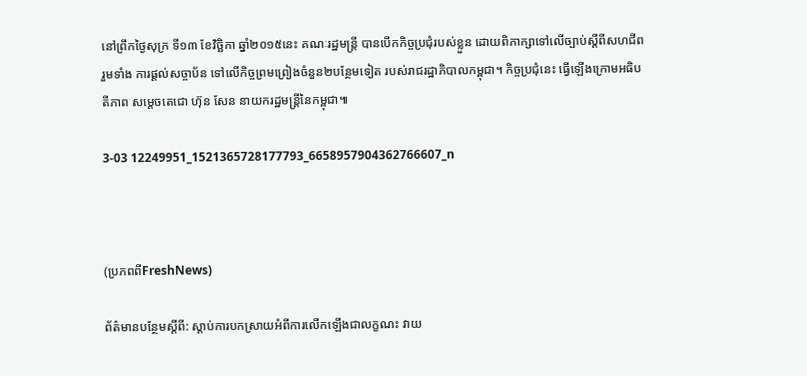នៅព្រឹកថ្ងៃសុក្រ ទី១៣ ខែវិច្ឆិកា ឆ្នាំ២០១៥នេះ គណៈរដ្ឋមន្ត្រី បានបើកកិច្ចប្រជុំរបស់ខ្លួន ដោយពិភាក្សាទៅលើច្បាប់ស្តីពីសហជីព រួមទាំង ការផ្តល់សច្ចាប័ន ទៅលើកិច្ចព្រមព្រៀងចំនួន២បន្ថែមទៀត របស់រាជរដ្ឋាភិបាលកម្ពុជា។ កិច្ចប្រជុំនេះ ធ្វើឡើងក្រោមអធិបតីភាព សម្តេចតេជោ ហ៊ុន សែន នាយករដ្ឋមន្រ្តីនៃកម្ពុជា៕

3-03 12249951_1521365728177793_6658957904362766607_n



(ប្រភពពីFreshNews)

ព័ត៌មានបន្ថែមស្តីពី: ស្តាប់ការបកស្រាយអំពីការលើកឡើងជាលក្ខណះ វាយ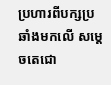ប្រហារពីបក្សប្រឆាំងមកលើ សម្តេចតេជោ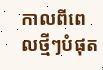កាលពីពេលថ្មីៗបំផុត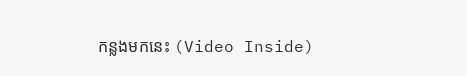កន្លងមកនេះ (Video Inside)